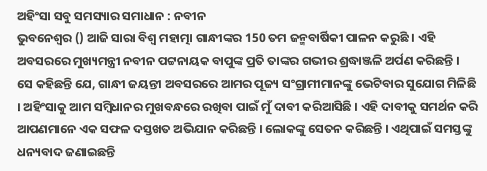ଅହିଂସା ସବୁ ସମସ୍ୟାର ସମାଧାନ : ନବୀନ
ଭୁବନେଶ୍ବର () ଆଜି ସାରା ବିଶ୍ବ ମହାତ୍ମା ଗାନ୍ଧୀଙ୍କର 150 ତମ ଜନ୍ମବାର୍ଷିକୀ ପାଳନ କରୁଛି । ଏହି ଅବସରରେ ମୁଖ୍ୟମନ୍ତ୍ରୀ ନବୀନ ପଟ୍ଟନାୟକ ବାପୁଙ୍କ ପ୍ରତି ତାଙ୍କର ଗଭୀର ଶ୍ରଦ୍ଧାଞ୍ଜଳି ଅର୍ପଣ କରିଛନ୍ତି ।
ସେ କହିଛନ୍ତି ଯେ, ଗାନ୍ଧୀ ଜୟନ୍ତୀ ଅବସରରେ ଆମର ପୂଜ୍ୟ ସଂଗ୍ରାମୀମାନଙ୍କୁ ଭେଟିବାର ସୁଯୋଗ ମିଳିଛି । ଅହିଂସାକୁ ଆମ ସମ୍ବିଧାନର ମୁଖବନ୍ଧରେ ରଖିବା ପାଇଁ ମୁଁ ଦାବୀ କରିଆସିଛି । ଏହି ଦାବୀକୁ ସମର୍ଥନ କରି ଆପଣମାନେ ଏକ ସଫଳ ଦସ୍ତଖତ ଅଭିଯାନ କରିଛନ୍ତି । ଲୋକଙ୍କୁ ସେତନ କରିଛନ୍ତି । ଏଥିପାଇଁ ସମସ୍ତଙ୍କୁ ଧନ୍ୟବାଦ ଜଣାଇଛନ୍ତି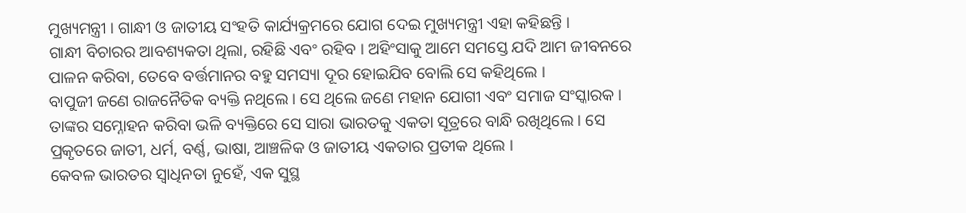ମୁଖ୍ୟମନ୍ତ୍ରୀ । ଗାନ୍ଧୀ ଓ ଜାତୀୟ ସଂହତି କାର୍ଯ୍ୟକ୍ରମରେ ଯୋଗ ଦେଇ ମୁଖ୍ୟମନ୍ତ୍ରୀ ଏହା କହିଛନ୍ତି ।
ଗାନ୍ଧୀ ବିଚାରର ଆବଶ୍ୟକତା ଥିଲା, ରହିଛି ଏବଂ ରହିବ । ଅହିଂସାକୁ ଆମେ ସମସ୍ତେ ଯଦି ଆମ ଜୀବନରେ ପାଳନ କରିବା, ତେବେ ବର୍ତ୍ତମାନର ବହୁ ସମସ୍ୟା ଦୂର ହୋଇଯିବ ବୋଲି ସେ କହିଥିଲେ ।
ବାପୁଜୀ ଜଣେ ରାଜନୈତିକ ବ୍ୟକ୍ତି ନଥିଲେ । ସେ ଥିଲେ ଜଣେ ମହାନ ଯୋଗୀ ଏବଂ ସମାଜ ସଂସ୍କାରକ । ତାଙ୍କର ସମ୍ନୋହନ କରିବା ଭଳି ବ୍ୟକ୍ତିରେ ସେ ସାରା ଭାରତକୁ ଏକତା ସୂତ୍ରରେ ବାନ୍ଧି ରଖିଥିଲେ । ସେ ପ୍ରକୃତରେ ଜାତୀ, ଧର୍ମ, ବର୍ଣ୍ଣ, ଭାଷା, ଆଞ୍ଚଳିକ ଓ ଜାତୀୟ ଏକତାର ପ୍ରତୀକ ଥିଲେ ।
କେବଳ ଭାରତର ସ୍ବାଧିନତା ନୁହେଁ, ଏକ ସୁସ୍ଥ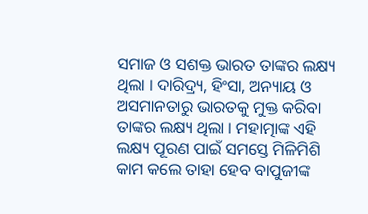ସମାଜ ଓ ସଶକ୍ତ ଭାରତ ତାଙ୍କର ଲକ୍ଷ୍ୟ ଥିଲା । ଦାରିଦ୍ର୍ୟ, ହିଂସା, ଅନ୍ୟାୟ ଓ ଅସମାନତାରୁ ଭାରତକୁ ମୁକ୍ତ କରିବା ତାଙ୍କର ଲକ୍ଷ୍ୟ ଥିଲା । ମହାତ୍ମାଙ୍କ ଏହି ଲକ୍ଷ୍ୟ ପୂରଣ ପାଇଁ ସମସ୍ତେ ମିଳିମିଶି କାମ କଲେ ତାହା ହେବ ବାପୁଜୀଙ୍କ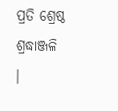ପ୍ରତି ଶ୍ରେଷ୍ଠ ଶ୍ରଦ୍ଧାଞ୍ଜଳି ।